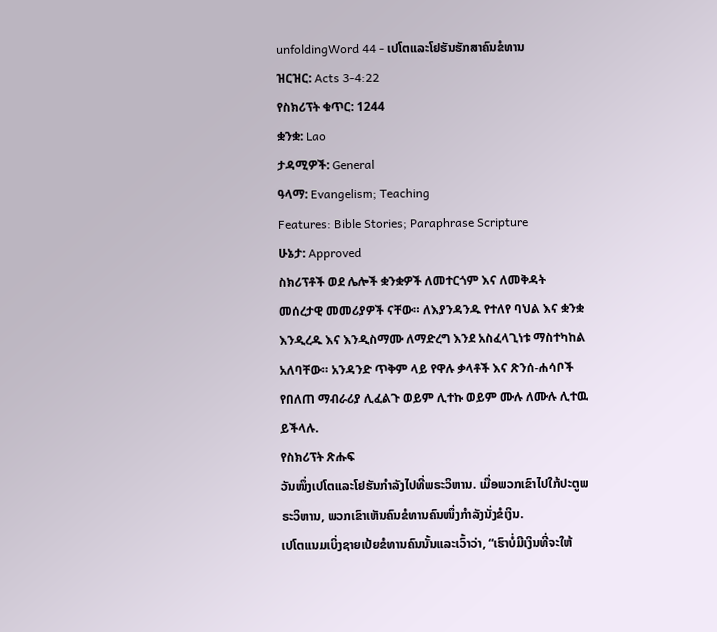unfoldingWord 44 - ເປໂຕແລະໂຢຮັນຮັກສາຄົນຂໍທານ
ዝርዝር: Acts 3-4:22
የስክሪፕት ቁጥር: 1244
ቋንቋ: Lao
ታዳሚዎች: General
ዓላማ: Evangelism; Teaching
Features: Bible Stories; Paraphrase Scripture
ሁኔታ: Approved
ስክሪፕቶች ወደ ሌሎች ቋንቋዎች ለመተርጎም እና ለመቅዳት መሰረታዊ መመሪያዎች ናቸው። ለእያንዳንዱ የተለየ ባህል እና ቋንቋ እንዲረዱ እና እንዲስማሙ ለማድረግ እንደ አስፈላጊነቱ ማስተካከል አለባቸው። አንዳንድ ጥቅም ላይ የዋሉ ቃላቶች እና ጽንሰ-ሐሳቦች የበለጠ ማብራሪያ ሊፈልጉ ወይም ሊተኩ ወይም ሙሉ ለሙሉ ሊተዉ ይችላሉ.
የስክሪፕት ጽሑፍ
ວັນໜຶ່ງເປໂຕແລະໂຢຮັນກຳລັງໄປທີ່ພຣະວິຫານ. ເມື່ອພວກເຂົາໄປໃກ້ປະຕູພຣະວິຫານ, ພວກເຂົາເຫັນຄົນຂໍທານຄົນໜຶ່ງກຳລັງນັ່ງຂໍເງິນ.
ເປໂຕແນມເບິ່ງຊາຍເປ້ຍຂໍທານຄົນນັ້ນແລະເວົ້າວ່າ, “ເຮົາບໍ່ມີເງິນທີ່ຈະໃຫ້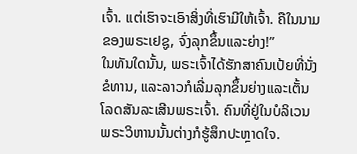ເຈົ້າ. ແຕ່ເຮົາຈະເອົາສິ່ງທີ່ເຮົາມີໃຫ້ເຈົ້າ. ຄືໃນນາມຂອງພຣະເຢຊູ, ຈົ່ງລຸກຂຶ້ນແລະຍ່າງ!”
ໃນທັນໃດນັ້ນ, ພຣະເຈົ້າໄດ້ຮັກສາຄົນເປ້ຍທີ່ນັ່ງຂໍທານ, ແລະລາວກໍເລີ່ມລຸກຂຶ້ນຍ່າງແລະເຕັ້ນໂລດສັນລະເສີນພຣະເຈົ້າ. ຄົນທີ່ຢູ່ໃນບໍລິເວນພຣະວິຫານນັ້ນຕ່າງກໍຮູ້ສຶກປະຫຼາດໃຈ.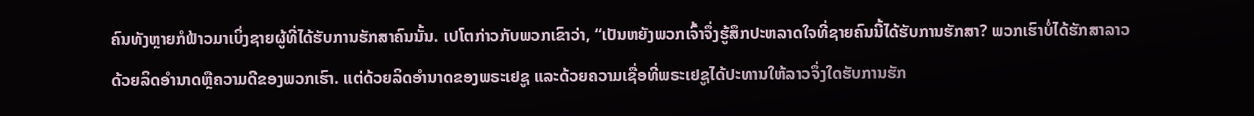ຄົນທັງຫຼາຍກໍຟ້າວມາເບິ່ງຊາຍຜູ້ທີ່ໄດ້ຮັບການຮັກສາຄົນນັ້ນ. ເປໂຕກ່າວກັບພວກເຂົາວ່າ, “ເປັນຫຍັງພວກເຈົ້າຈຶ່ງຮູ້ສຶກປະຫລາດໃຈທີ່ຊາຍຄົນນີ້ໄດ້ຮັບການຮັກສາ? ພວກເຮົາບໍ່ໄດ້ຮັກສາລາວດ້ວຍລິດອຳນາດຫຼືຄວາມດີຂອງພວກເຮົາ. ແຕ່ດ້ວຍລິດອຳນາດຂອງພຣະເຢຊູ ແລະດ້ວຍຄວາມເຊື່ອທີ່ພຣະເຢຊູໄດ້ປະທານໃຫ້ລາວຈຶ່ງໃດຮັບການຮັກ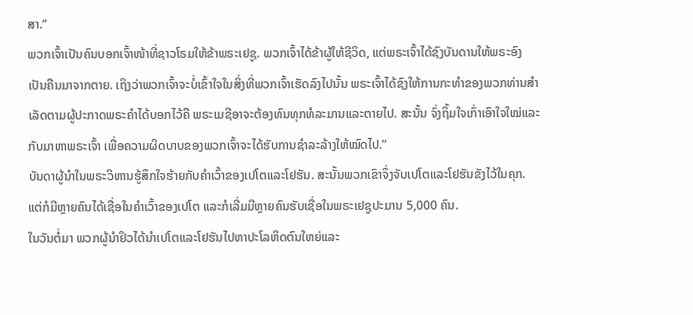ສາ.”
ພວກເຈົ້າເປັນຄົນບອກເຈົ້າໜ້າທີ່ຊາວໂຣມໃຫ້ຂ້າພຣະເຢຊູ. ພວກເຈົ້າໄດ້ຂ້າຜູ້ໃຫ້ຊີວິດ, ແຕ່ພຣະເຈົ້າໄດ້ຊົງບັນດານໃຫ້ພຣະອົງເປັນຄືນມາຈາກຕາຍ. ເຖິງວ່າພວກເຈົ້າຈະບໍ່ເຂົ້າໃຈໃນສິ່ງທີ່ພວກເຈົ້າເຮັດລົງໄປນັ້ນ ພຣະເຈົ້າໄດ້ຊົງໃຫ້ການກະທຳຂອງພວກທ່ານສຳເລັດຕາມຜູ້ປະກາດພຣະຄຳໄດ້ບອກໄວ້ຄື ພຣະເມຊີອາຈະຕ້ອງທົນທຸກທໍລະມານແລະຕາຍໄປ. ສະນັ້ນ ຈົ່ງຖິ້ມໃຈເກົ່າເອົາໃຈໃໝ່ແລະກັບມາຫາພຣະເຈົ້າ ເພື່ອຄວາມຜິດບາບຂອງພວກເຈົ້າຈະໄດ້ຮັບການຊຳລະລ້າງໃຫ້ໝົດໄປ.”
ບັນດາຜູ້ນຳໃນພຣະວິຫານຮູ້ສຶກໃຈຮ້າຍກັບຄຳເວົ້າຂອງເປໂຕແລະໂຢຮັນ. ສະນັ້ນພວກເຂົາຈຶ່ງຈັບເປໂຕແລະໂຢຮັນຂັງໄວ້ໃນຄຸກ. ແຕ່ກໍມີຫຼາຍຄົນໄດ້ເຊື່ອໃນຄຳເວົ້າຂອງເປໂຕ ແລະກໍເລີ່ມມີຫຼາຍຄົນຮັບເຊື່ອໃນພຣະເຢຊູປະມານ 5,000 ຄົນ.
ໃນວັນຕໍ່ມາ ພວກຜູ້ນຳຢິວໄດ້ນຳເປໂຕແລະໂຢຮັນໄປຫາປະໂລຫິດຕົນໃຫຍ່ແລະ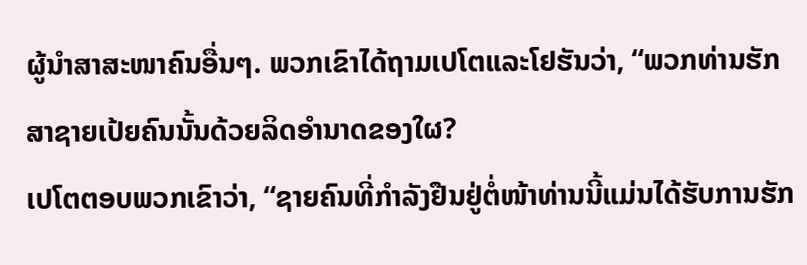ຜູ້ນຳສາສະໜາຄົນອື່ນໆ. ພວກເຂົາໄດ້ຖາມເປໂຕແລະໂຢຮັນວ່າ, “ພວກທ່ານຮັກສາຊາຍເປ້ຍຄົນນັ້ນດ້ວຍລິດອຳນາດຂອງໃຜ?
ເປໂຕຕອບພວກເຂົາວ່າ, “ຊາຍຄົນທີ່ກຳລັງຢືນຢູ່ຕໍ່ໜ້າທ່ານນີ້ແມ່ນໄດ້ຮັບການຮັກ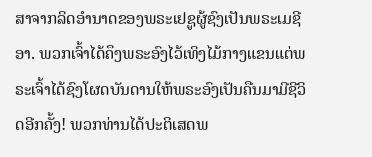ສາຈາກລິດອຳນາດຂອງພຣະເຢຊູຜູ້ຊົງເປັນພຣະເມຊີອາ. ພວກເຈົ້າໄດ້ຄຶງພຣະອົງໄວ້ເທິງໄມ້ກາງແຂນແຕ່ພຣະເຈົ້າໄດ້ຊົງໂຜດບັນດານໃຫ້ພຣະອົງເປັນຄືນມາມີຊີວິດອີກຄັ້ງ! ພວກທ່ານໄດ້ປະຕິເສດພ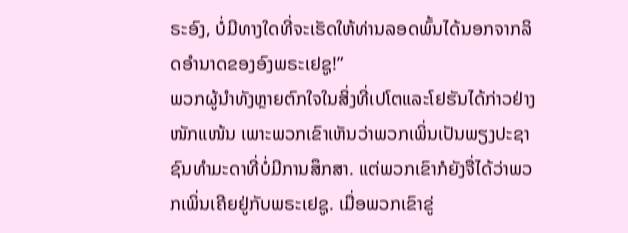ຣະອົງ, ບໍ່ມີທາງໃດທີ່ຈະເຮັດໃຫ້ທ່ານລອດພົ້ນໄດ້ນອກຈາກລິດອຳນາດຂອງອົງພຣະເຢຊູ!”
ພວກຜູ້ນຳທັງຫຼາຍຕົກໃຈໃນສິ່ງທີ່ເປໂຕແລະໂຢຮັນໄດ້ກ່າວຢ່າງໜັກແໜ້ນ ເພາະພວກເຂົາເຫັນວ່າພວກເພິ່ນເປັນພຽງປະຊາຊົນທຳມະດາທີ່ບໍ່ມີການສຶກສາ. ແຕ່ພວກເຂົາກໍຍັງຈື່ໄດ້ວ່າພວກເພິ່ນເຄີຍຢູ່ກັບພຣະເຢຊູ. ເມື່ອພວກເຂົາຂູ່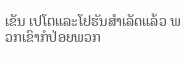ເຂັນ ເປໂຕແລະໂຢຮັນສຳເລັດແລ້ວ ພວກເຂົາກໍປ່ອຍພວກ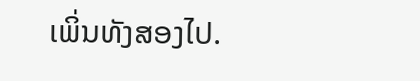ເພິ່ນທັງສອງໄປ.